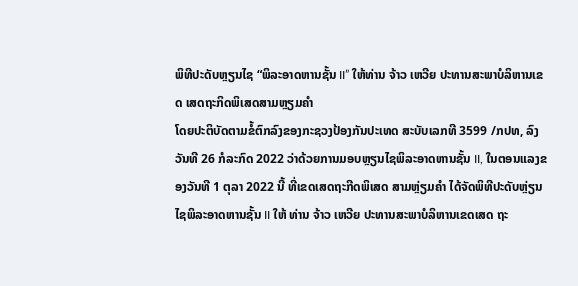ພິທີປະດັບຫຼຽນໄຊ “ພິລະອາດຫານຊັ້ນ II” ໃຫ້ທ່ານ ຈ້າວ ເຫວີຍ ປະທານສະພາບໍລິຫານເຂດ ເສດຖະກິດພິເສດສາມຫຼຽມຄໍາ
ໂດຍປະຕິບັດຕາມຂໍ້ຕົກລົງຂອງກະຊວງປ້ອງກັນປະເທດ ສະບັບເລກທີ 3599 /ກປທ, ລົງວັນທີ 26 ກໍລະກົດ 2022 ວ່າດ້ວຍການມອບຫຼຽນໄຊພິລະອາດຫານຊັ້ນ II, ໃນຕອນແລງຂອງວັນທີ 1 ຕຸລາ 2022 ນີ້ ທີ່ເຂດເສດຖະກີດພິເສດ ສາມຫຼ່ຽມຄຳ ໄດ້ຈັດພິທີປະດັບຫຼ່ຽນໄຊພິລະອາດຫານຊັ້ນ II ໃຫ້ ທ່ານ ຈ້າວ ເຫວີຍ ປະທານສະພາບໍລິຫານເຂດເສດ ຖະ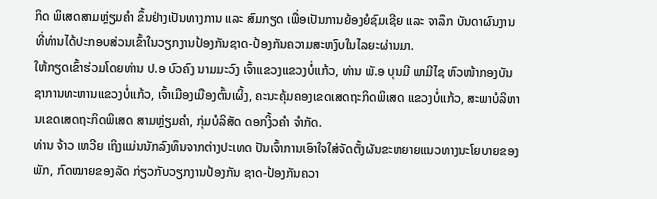ກິດ ພິເສດສາມຫຼ່ຽມຄໍາ ຂຶ້ນຢ່າງເປັນທາງການ ແລະ ສົມກຽດ ເພື່ອເປັນການຍ້ອງຍໍຊົມເຊີຍ ແລະ ຈາລຶກ ບັນດາຜົນງານ ທີ່ທ່ານໄດ້ປະກອບສ່ວນເຂົ້າໃນວຽກງານປ້ອງກັນຊາດ-ປ້ອງກັນຄວາມສະຫງົບໃນໄລຍະຜ່ານມາ.
ໃຫ້ກຽດເຂົ້າຮ່ວມໂດຍທ່ານ ປ.ອ ບົວຄົງ ນາມມະວົງ ເຈົ້າແຂວງແຂວງບໍ່ແກ້ວ, ທ່ານ ພັ.ອ ບຸນມີ ພາມີໄຊ ຫົວໜ້າກອງບັນຊາການທະຫານແຂວງບໍ່ແກ້ວ, ເຈົ້າເມືອງເມືອງຕົ້ນເຜິ້ງ, ຄະນະຄຸ້ມຄອງເຂດເສດຖະກິດພິເສດ ແຂວງບໍ່ແກ້ວ, ສະພາບໍລິຫານເຂດເສດຖະກິດພິເສດ ສາມຫຼ່ຽມຄໍາ, ກຸ່ມບໍລິສັດ ດອກງິ້ວຄຳ ຈຳກັດ.
ທ່ານ ຈ້າວ ເຫວີຍ ເຖິງແມ່ນນັກລົງທຶນຈາກຕ່າງປະເທດ ປັນເຈົ້າການເອົາໃຈໃສ່ຈັດຕັ້ງຜັນຂະຫຍາຍແນວທາງນະໂຍບາຍຂອງພັກ, ກົດໝາຍຂອງລັດ ກ່ຽວກັບວຽກງານປ້ອງກັນ ຊາດ-ປ້ອງກັນຄວາ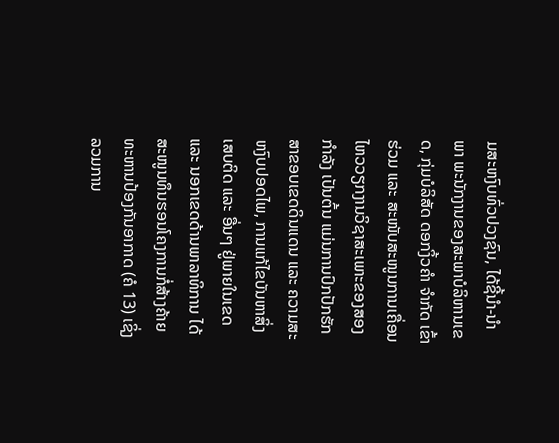ມສະຫງົບທົ່ວປວງຊົນ, ໄດ້ຊີ້ນໍາ-ນໍາພາ ພະນັກງານຂອງສະພາບໍລິຫານເຂດ, ກຸ່ມບໍລິສັດ ດອກງິ້ວຄໍາ ຈໍາກັດ ເຂົ້າຮ່ວມ ແລະ ສະໜັບສະໜູນການເຄື່ອນໄຫວວຽກງານວິຊາສະເພາະຂອງສອງກໍາລັງ ເປັນຕົ້ນ ແມ່ນການປົກປັກຮັກສາຂອບເຂດດິນແດນ ແລະ ຄວາມສະຫງົບປອດໄພ, ການແກ້ໄຂບັນຫາສິ່ງເສບຕິດ ແລະ ອື່ນໆ ຢູ່ພາຍໃນເຂດ ແລະ ນອກເຂດດ້ານພາລາທິການ ໄດ້ສະໜູນທຶນຮອນໂຄງການກໍ່ສ້າງຄ້າຍທະຫານປ້ອງກັນອາກາດ (ຄໍ 13) ເຊິ່ງລວມການ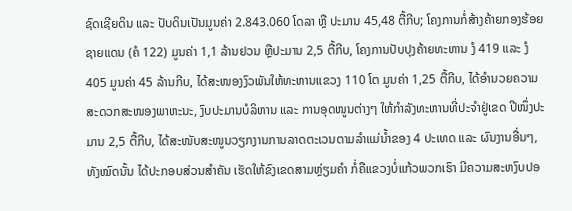ຊົດເຊີຍດິນ ແລະ ປັບດິນເປັນມູນຄ່າ 2.843.060 ໂດລາ ຫຼື ປະມານ 45,48 ຕື້ກີບ; ໂຄງການກໍ່ສ້າງຄ້າຍກອງຮ້ອຍຊາຍແດນ (ຄໍ 122) ມູນຄ່າ 1,1 ລ້ານຢວນ ຫຼືປະມານ 2,5 ຕື້ກີບ, ໂຄງການປັບປຸງຄ້າຍທະຫານ ງໍ 419 ແລະ ງໍ 405 ມູນຄ່າ 45 ລ້ານກີບ, ໄດ້ສະໜອງງົວພັນໃຫ້ທະຫານແຂວງ 110 ໂຕ ມູນຄ່າ 1,25 ຕື້ກີບ, ໄດ້ອໍານວຍຄວາມສະດວກສະໜອງພາຫະນະ, ງົບປະມານບໍລິຫານ ແລະ ການອຸດໜູນຕ່າງໆ ໃຫ້ກໍາລັງທະຫານທີ່ປະຈໍາຢູ່ເຂດ ປີໜຶ່ງປະມານ 2,5 ຕື້ກີບ, ໄດ້ສະໜັບສະໜູນວຽກງານການລາດຕະເວນຕາມລໍາແມ່ນໍ້າຂອງ 4 ປະເທດ ແລະ ຜົນງານອື່ນໆ, ທັງໝົດນັ້ນ ໄດ້ປະກອບສ່ວນສໍາຄັນ ເຮັດໃຫ້ຂົງເຂດສາມຫຼ່ຽມຄໍາ ກໍ່ຄືແຂວງບໍ່ແກ້ວພວກເຮົາ ມີຄວາມສະຫງົບປອ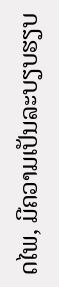ດໄພ, ມີຄວາມເປັນລະບຽບຮຽບ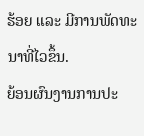ຮ້ອຍ ແລະ ມີການພັດທະນາທີ່ໄວຂຶ້ນ.
ຍ້ອນຜົນງານການປະ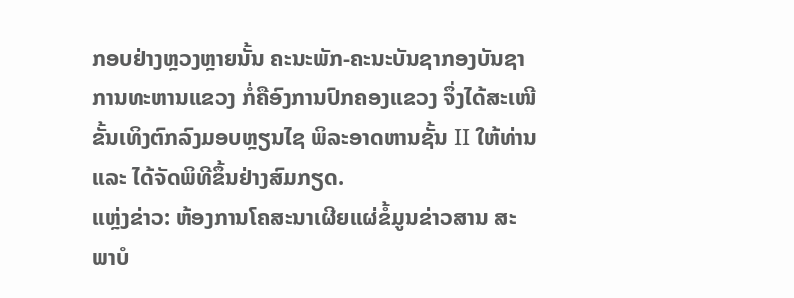ກອບຢ່າງຫຼວງຫຼາຍນັ້ນ ຄະນະພັກ-ຄະນະບັນຊາກອງບັນຊາການທະຫານແຂວງ ກໍ່ຄືອົງການປົກຄອງແຂວງ ຈຶ່ງໄດ້ສະເໜີຂັ້ນເທິງຕົກລົງມອບຫຼຽນໄຊ ພິລະອາດຫານຊັ້ນ II ໃຫ້ທ່ານ ແລະ ໄດ້ຈັດພິທີຂຶ້ນຢ່າງສົມກຽດ.
ແຫຼ່ງຂ່າວ: ຫ້ອງການໂຄສະນາເຜີຍແຜ່ຂໍ້ມູນຂ່າວສານ ສະພາບໍ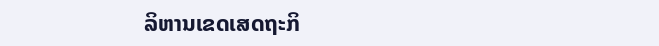ລິຫານເຂດເສດຖະກິ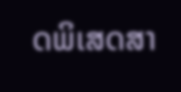ດພິເສດສາ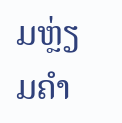ມຫຼ່ຽມຄຳ